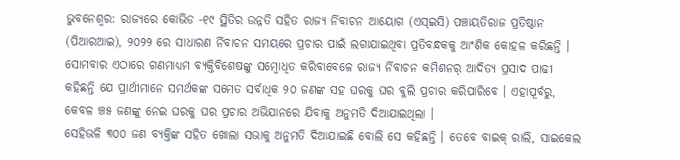ଭୁବନେଶ୍ୱର: ରାଜ୍ୟରେ କୋଭିଡ -୧୯ ସ୍ଥିତିର ଉନ୍ନତି ସହିତ ରାଜ୍ୟ ର୍ନିବାଚନ ଆୟୋଗ (ଏସ୍ଇସି) ପଞ୍ଚାୟତିରାଜ ପ୍ରତିଷ୍ଠାନ (ପିଆରଆଇ), ୨୦୨୨ ରେ ସାଧାରଣ ର୍ନିବାଚନ ସମୟରେ ପ୍ରଚାର ପାଇଁ ଲଗାଯାଇଥିବା ପ୍ରତିବନ୍ଧକକୁ ଆଂଶିକ କୋହଳ କରିଛନ୍ତି ।
ସୋମବାର ଏଠାରେ ଗଣମାଧ୍ୟମ ବ୍ୟକ୍ତିବିଶେଷଙ୍କୁ ସମ୍ବୋଧିତ କରିବାବେଳେ ରାଜ୍ୟ ର୍ନିବାଚନ କମିଶନର୍ ଆଦିତ୍ୟ ପ୍ରସାଦ ପାଢୀ କହିଛନ୍ତି ଯେ ପ୍ରାର୍ଥୀମାନେ ସମର୍ଥକଙ୍କ ସମେତ ସର୍ବାଧିକ ୨୦ ଜଣଙ୍କ ସହ ଘରକୁ ଘର ବୁଲି ପ୍ରଚାର କରିପାରିବେ । ଏହାପୂର୍ବରୁ, କେବଳ ଞ୍ଚ୫ ଜଣଙ୍କୁ ନେଇ ଘରକୁ ଘର ପ୍ରଚାର ଅଭିଯାନରେ ଯିବାକୁ ଅନୁମତି ଦିଆଯାଇଥିଲା ।
ସେହିଭଳି ୩୦୦ ଜଣ ବ୍ୟକ୍ତିଙ୍କ ସହିତ ଖୋଲା ସଭାକୁ ଅନୁମତି ଦିଆଯାଇଛି ବୋଲି ସେ କହିଛନ୍ତି । ତେବେ ବାଇକ୍ ରାଲି, ସାଇକେଲ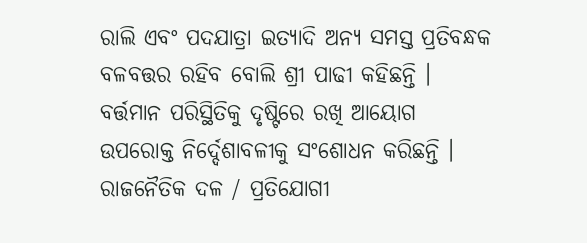ରାଲି ଏବଂ ପଦଯାତ୍ରା ଇତ୍ୟାଦି ଅନ୍ୟ ସମସ୍ତ ପ୍ରତିବନ୍ଧକ ବଳବତ୍ତର ରହିବ ବୋଲି ଶ୍ରୀ ପାଢୀ କହିଛନ୍ତି । ବର୍ତ୍ତମାନ ପରିସ୍ଥିତିକୁ ଦୃଷ୍ଟିରେ ରଖି ଆୟୋଗ ଉପରୋକ୍ତ ନିର୍ଦ୍ଦେଶାବଳୀକୁ ସଂଶୋଧନ କରିଛନ୍ତି ।
ରାଜନୈତିକ ଦଳ / ପ୍ରତିଯୋଗୀ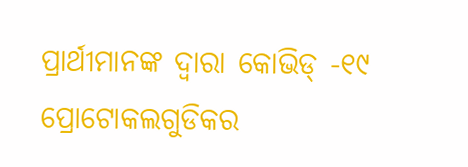ପ୍ରାର୍ଥୀମାନଙ୍କ ଦ୍ୱାରା କୋଭିଡ୍ -୧୯ ପ୍ରୋଟୋକଲଗୁଡିକର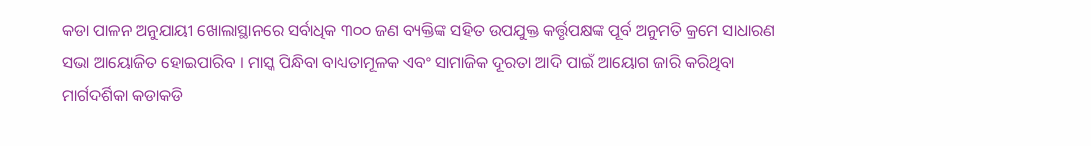କଡା ପାଳନ ଅନୁଯାୟୀ ଖୋଲାସ୍ଥାନରେ ସର୍ବାଧିକ ୩୦୦ ଜଣ ବ୍ୟକ୍ତିଙ୍କ ସହିତ ଉପଯୁକ୍ତ କର୍ତ୍ତୃପକ୍ଷଙ୍କ ପୂର୍ବ ଅନୁମତି କ୍ରମେ ସାଧାରଣ ସଭା ଆୟୋଜିତ ହୋଇପାରିବ । ମାସ୍କ ପିନ୍ଧିବା ବାଧ୍ୟତାମୂଳକ ଏବଂ ସାମାଜିକ ଦୂରତା ଆଦି ପାଇଁ ଆୟୋଗ ଜାରି କରିଥିବା ମାର୍ଗଦର୍ଶିକା କଡାକଡି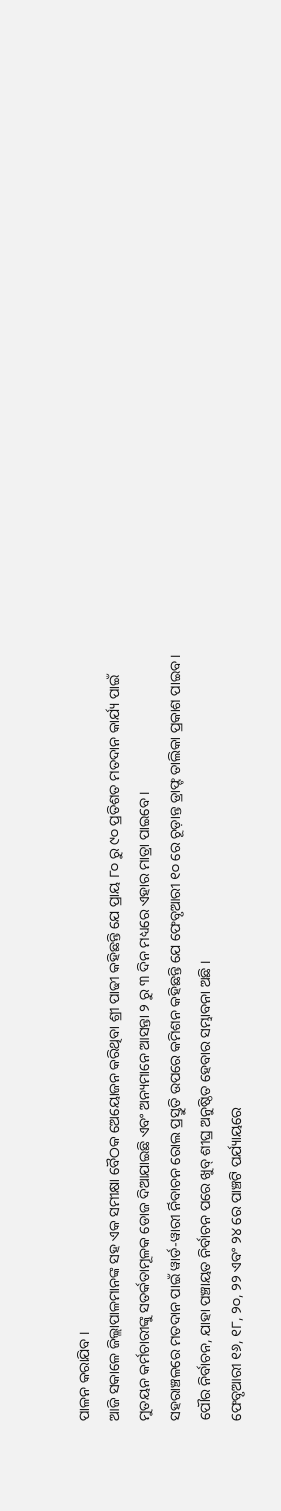ପାଳନ କରାଯିବ ।
ଆଜି ସକାଳେ ଜିଲ୍ଲାପାଳମାନଙ୍କ ସହ ଏକ ସମୀକ୍ଷା ବୈଠକ ଅେୟୋଜନ କରିଥିବା ଶ୍ରୀ ପାଢୀ କହିଛନ୍ତି ଯେ ପ୍ରାୟ ୮୦ ରୁ ୯୦ ପ୍ରତିଶତ ମତଦାନ କାର୍ଯ୍ୟ ପାଇଁ ମୁତୟନ କର୍ମଚାରୀଙ୍କୁ ସତର୍କତାମୂଳକ ଡୋଜ ଦିଆଯାଇଛି ଏବଂ ଅନ୍ୟମାନେ ଆସନ୍ତା ୨ ରୁ ୩ ଦିନ ମଧ୍ୟରେ ଏହାର ମାତ୍ରା ପାଇବେ ।
ସହରାଞ୍ଚଳରେ ମତଦାନ ପାଇଁ ୱାର୍ଡ-ୱାରୀ ର୍ନିବାଚନ ରୋଲ ପ୍ରସ୍ତୁତି ଉପରେ କମିଶନ କହିଛନ୍ତି ଯେ ଫେବୃଆରୀ ୧୦ ରେ ଚୂଡ଼ାନ୍ତ ଡ୍ରାଫ୍ଟ ତାଲିକା ପ୍ରକାଶ ପାଇବ । ପୌର ନିର୍ବାଚନ, ଯାହା ପଞ୍ଚାୟତ ନିର୍ବାଚନ ପରେ ଖୁବ୍ ଶୀଘ୍ର ଅନୁଷ୍ଠିତ ହେବାର ସମ୍ଭାବନା ଅଛି ।
ଫେବୃଆରୀ ୧୬, ୧୮, ୨୦, ୨୨ ଏବଂ ୨୪ ରେ ପାଞ୍ଚଟି ପର୍ଯ୍ୟାୟରେ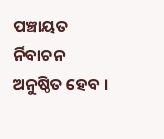ପଞ୍ଚାୟତ ର୍ନିବାଚନ ଅନୁଷ୍ଠିତ ହେବ ।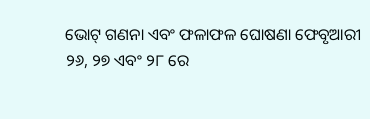ଭୋଟ୍ ଗଣନା ଏବଂ ଫଳାଫଳ ଘୋଷଣା ଫେବୃଆରୀ ୨୬, ୨୭ ଏବଂ ୨୮ ରେ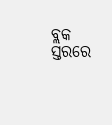ବ୍ଲକ ସ୍ତରରେ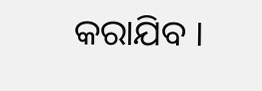କରାଯିବ ।